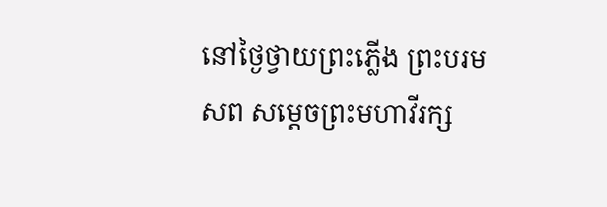នៅថ្ងៃថ្វាយព្រះភ្លើង ព្រះបរមសព សម្តេចព្រះមហាវីរក្ស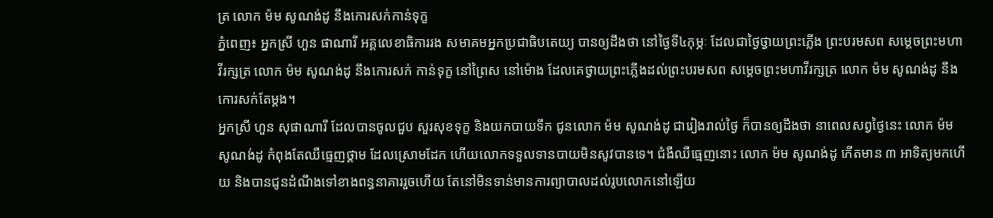ត្រ លោក ម៉ម សូណង់ដូ នឹងកោរសក់កាន់ទុក្ខ
ភ្នំពេញ៖ អ្នកស្រី ហួន ផាណារី អគ្គលេខាធិការរង សមាគមអ្នកប្រជាធិបតេយ្យ បានឲ្យដឹងថា នៅថ្ងៃទី៤កុម្ភៈ ដែលជាថ្ងៃថ្វាយព្រះភ្លើង ព្រះបរមសព សម្តេចព្រះមហាវីរក្សត្រ លោក ម៉ម សូណង់ដូ នឹងកោរសក់ កាន់ទុក្ខ នៅព្រៃស នៅម៉ោង ដែលគេថ្វាយព្រះភ្លើងដល់ព្រះបរមសព សម្តេចព្រះមហាវីរក្សត្រ លោក ម៉ម សូណង់ដូ នឹងកោរសក់តែម្តង។
អ្នកស្រី ហួន សុផាណារី ដែលបានចូលជួប សួរសុខទុក្ខ និងយកបាយទឹក ជូនលោក ម៉ម សូណង់ដូ ជារៀងរាល់ថ្ងៃ ក៏បានឲ្យដឹងថា នាពេលសព្វថ្ងៃនេះ លោក ម៉ម សូណង់ដូ កំពុងតែឈឺធ្មេញថ្គាម ដែលស្រោមដែក ហើយលោកទទួលទានបាយមិនសូវបានទេ។ ជំងឺឈឺធ្មេញនោះ លោក ម៉ម សូណង់ដូ កើតមាន ៣ អាទិត្យមកហើយ និងបានជូនដំណឹងទៅខាងពន្ធនាគាររួចហើយ តែនៅមិនទាន់មានការព្យាបាលដល់រូបលោកនៅឡើយ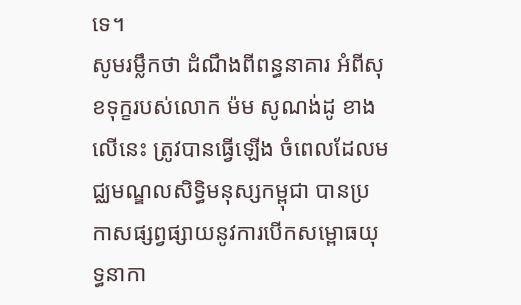ទេ។
សូមរម្លឹកថា ដំណឹងពីពន្ធនាគារ អំពីសុខទុក្ខរបស់លោក ម៉ម សូណង់ដូ ខាងលើនេះ ត្រូវបានធ្វើឡើង ចំពេលដែលមជ្ឈមណ្ឌលសិទ្ធិមនុស្សកម្ពុជា បានប្រកាសផ្សព្វផ្សាយនូវការបើកសម្ពោធយុទ្ធនាកា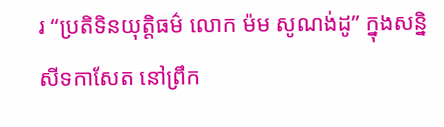រ “ប្រតិទិនយុត្តិធម៌ លោក ម៉ម សូណង់ដូ” ក្នុងសន្និសីទកាសែត នៅព្រឹក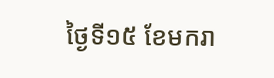ថ្ងៃទី១៥ ខែមករា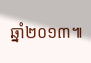ឆ្នាំ២០១៣៕